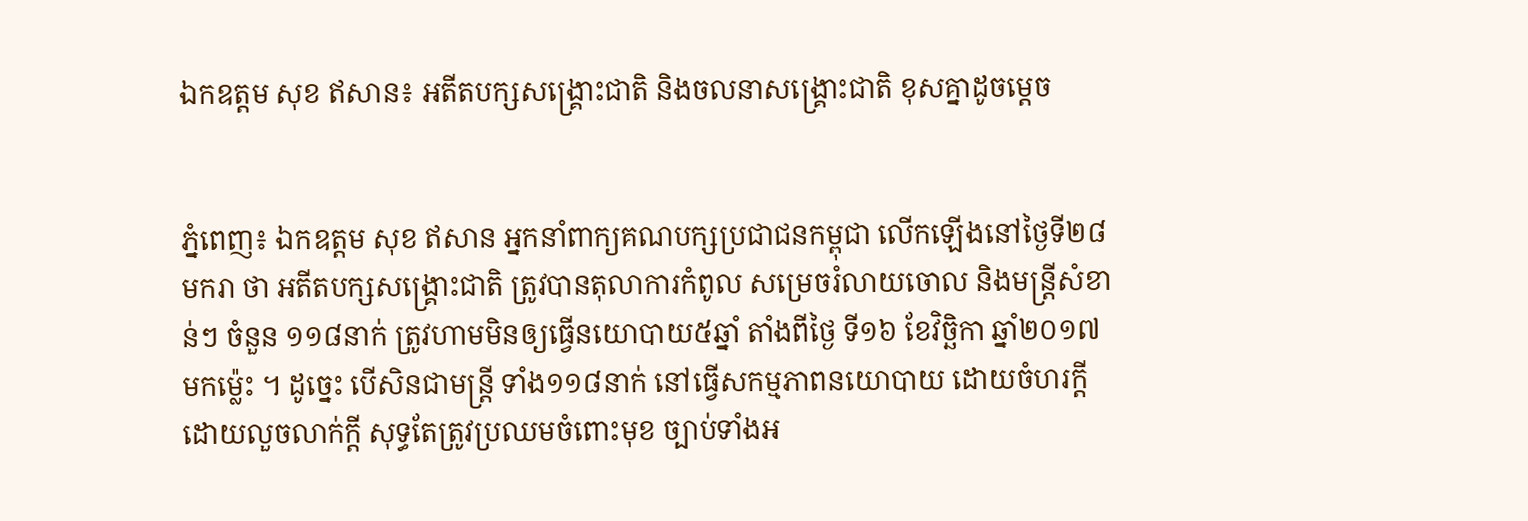ឯកឧត្តម សុខ ឥសាន៖ អតីតបក្សសង្គ្រោះជាតិ និងចលនាសង្គ្រោះជាតិ ខុសគ្នាដូចម្តេច


ភ្នំពេញ៖ ឯកឧត្តម សុខ ឥសាន អ្នកនាំពាក្យគណបក្សប្រជាជនកម្ពុជា លើកឡើងនៅថ្ងៃទី២៨ មករា ថា អតីតបក្សសង្គ្រោះជាតិ ត្រូវបានតុលាការកំពូល សម្រេចរំលាយចោល និងមន្ត្រីសំខាន់ៗ ចំនួន ១១៨នាក់ ត្រូវហាមមិនឲ្យធ្វើនយោបាយ៥ឆ្នាំ តាំងពីថ្ងៃ ទី១៦ ខែវិច្ឆិកា ឆ្នាំ២០១៧ មកម៉្លេះ ។ ដូច្នេះ បើសិនជាមន្ត្រី ទាំង១១៨នាក់ នៅធ្វើសកម្មភាពនយោបាយ ដោយចំហរក្តី ដោយលួចលាក់ក្តី សុទ្ធតែត្រូវប្រឈមចំពោះមុខ ច្បាប់ទាំងអ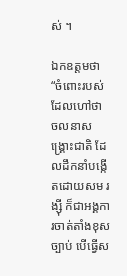ស់ ។

ឯកឧត្តមថា “ចំពោះរបស់ដែលហៅថា ចលនាសង្គ្រោះជាតិ ដែលដឹកនាំបង្កើតដោយសម រង្ស៊ី ក៏ជាអង្គការចាត់តាំងខុសច្បាប់ បើធ្វើស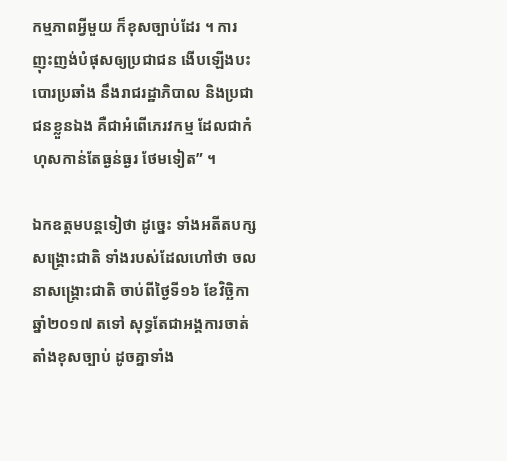កម្មភាពអ្វីមួយ ក៏ខុសច្បាប់ដែរ ។ ការញុះញង់បំផុសឲ្យប្រជាជន ងើបឡើងបះបោរប្រឆាំង នឹងរាជរដ្ឋាភិបាល និងប្រជាជនខ្លួនឯង គឺជាអំពើភេរវកម្ម ដែលជាកំហុសកាន់តែធ្ងន់ធ្ងរ ថែមទៀត” ។

ឯកឧត្តមបន្តទៀថា ដូច្នេះ ទាំងអតីតបក្សសង្គ្រោះជាតិ ទាំងរបស់ដែលហៅថា ចលនាសង្គ្រោះជាតិ ចាប់ពីថ្ងៃទី១៦ ខែវិច្ឆិកា ឆ្នាំ២០១៧ តទៅ សុទ្ធតែជាអង្គការចាត់តាំងខុសច្បាប់ ដូចគ្នាទាំង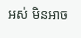អស់ មិនអាច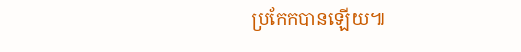ប្រកែកបានឡើយ៕